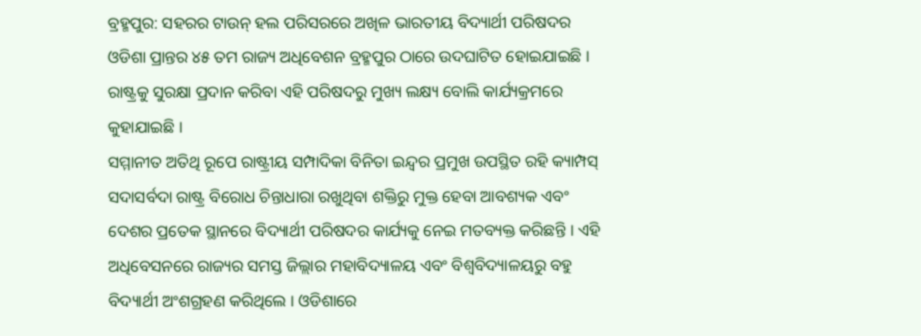ବ୍ରହ୍ମପୁର: ସହରର ଟାଉନ୍ ହଲ ପରିସରରେ ଅଖିଳ ଭାରତୀୟ ବିଦ୍ୟାର୍ଥୀ ପରିଷଦର ଓଡିଶା ପ୍ରାନ୍ତର ୪୫ ତମ ରାଜ୍ୟ ଅଧିବେଶନ ବ୍ରହ୍ମପୁର ଠାରେ ଉଦଘାଟିତ ହୋଇଯାଇଛି । ରାଷ୍ଟ୍ରକୁ ସୁରକ୍ଷା ପ୍ରଦାନ କରିବା ଏହି ପରିଷଦରୁ ମୁଖ୍ୟ ଲକ୍ଷ୍ୟ ବୋଲି କାର୍ଯ୍ୟକ୍ରମରେ କୁହାଯାଇଛି ।
ସମ୍ମାନୀତ ଅତିଥି ରୂପେ ରାଷ୍ଟ୍ରୀୟ ସମ୍ପାଦିକା ବିନିତା ଇନ୍ଦ୍ବର ପ୍ରମୁଖ ଉପସ୍ଥିତ ରହି କ୍ୟାମ୍ପସ୍ ସଦାସର୍ବଦା ରାଷ୍ଟ୍ର ବିରୋଧ ଚିନ୍ତାଧାରା ରଖୁଥିବା ଶକ୍ତିରୁ ମୁକ୍ତ ହେବା ଆବଶ୍ୟକ ଏବଂ ଦେଶର ପ୍ରତେକ ସ୍ଥାନରେ ବିଦ୍ୟାର୍ଥୀ ପରିଷଦର କାର୍ଯ୍ୟକୁ ନେଇ ମତବ୍ୟକ୍ତ କରିଛନ୍ତି । ଏହି ଅଧିବେସନରେ ରାଜ୍ୟର ସମସ୍ତ ଜିଲ୍ଲାର ମହାବିଦ୍ୟାଳୟ ଏବଂ ବିଶ୍ବବିଦ୍ୟାଳୟରୁ ବହୁ ବିଦ୍ୟାର୍ଥୀ ଅଂଶଗ୍ରହଣ କରିଥିଲେ । ଓଡିଶାରେ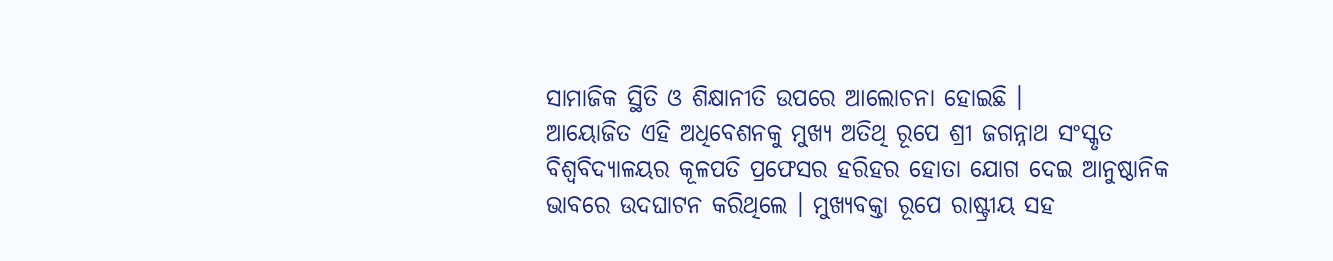ସାମାଜିକ ସ୍ଥିତି ଓ ଶିକ୍ଷାନୀତି ଉପରେ ଆଲୋଚନା ହୋଇଛି ।
ଆୟୋଜିତ ଏହି ଅଧିବେଶନକୁ ମୁଖ୍ୟ ଅତିଥି ରୂପେ ଶ୍ରୀ ଜଗନ୍ନାଥ ସଂସ୍କୃତ ବିଶ୍ବବିଦ୍ୟାଳୟର କୂଳପତି ପ୍ରଫେସର ହରିହର ହୋତା ଯୋଗ ଦେଇ ଆନୁଷ୍ଠାନିକ ଭାବରେ ଉଦଘାଟନ କରିଥିଲେ । ମୁଖ୍ୟବକ୍ତା ରୂପେ ରାଷ୍ଟ୍ରୀୟ ସହ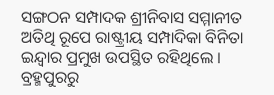ସଙ୍ଗଠନ ସମ୍ପାଦକ ଶ୍ରୀନିବାସ ସମ୍ମାନୀତ ଅତିଥି ରୂପେ ରାଷ୍ଟ୍ରୀୟ ସମ୍ପାଦିକା ବିନିତା ଇନ୍ଦ୍ବାର ପ୍ରମୁଖ ଉପସ୍ଥିତ ରହିଥିଲେ ।
ବ୍ରହ୍ମପୁରରୁ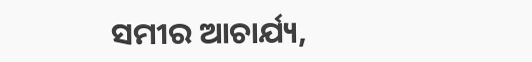ସମୀର ଆଚାର୍ଯ୍ୟ,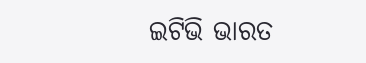ଇଟିଭି ଭାରତ